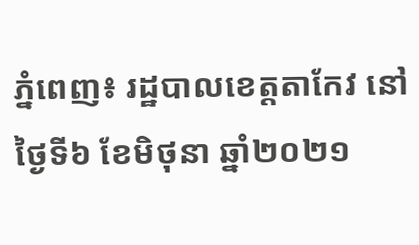ភ្នំពេញ៖ រដ្ឋបាលខេត្តតាកែវ នៅថ្ងៃទី៦ ខែមិថុនា ឆ្នាំ២០២១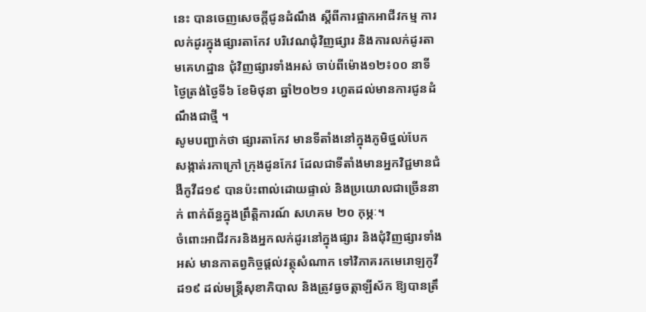នេះ បានចេញសេចក្តីជូនដំណឹង ស្តីពីការផ្អាកអាជីវកម្ម ការលក់ដូរក្នុងផ្សារតាកែវ បរិវេណជុំវិញផ្សារ និងការលក់ដូរតាមគេហដ្ឋាន ជុំវិញផ្សារទាំងអស់ ចាប់ពីម៉ោង១២៖០០ នាទីថ្ងៃត្រង់ថ្ងៃទី៦ ខែមិថុនា ឆ្នាំ២០២១ រហូតដល់មានការជូនដំណឹងជាថ្មី ។
សូមបញ្ជាក់ថា ផ្សារតាកែវ មានទីតាំងនៅក្នុងភូមិថ្នល់បែក សង្កាត់រកាក្រៅ ក្រុងដូនកែវ ដែលជាទីតាំងមានអ្នកវិជ្ជមានជំងឺកូវីដ១៩ បានប៉ះពាល់ដោយផ្ទាល់ និងប្រយោលជាច្រើននាក់ ពាក់ព័ន្ធក្នុងព្រឹត្តិការណ៍ សហគម ២០ កុម្ភៈ។
ចំពោះអាជីវករនិងអ្នកលក់ដូរនៅក្នុងផ្សារ និងជុំវិញផ្សារទាំងអស់ មានកាតព្វកិច្ចផ្ដល់វត្ថុសំណាក ទៅវិភាគរកមេរោឡកូវីដ១៩ ដល់មន្រ្តីសុខាភិបាល និងត្រូវធ្វចត្តាឡីស័ក ឱ្យបានត្រឹ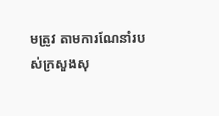មត្រូវ តាមការណែនាំរបស់ក្រសួងសុ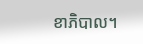ខាភិបាល។